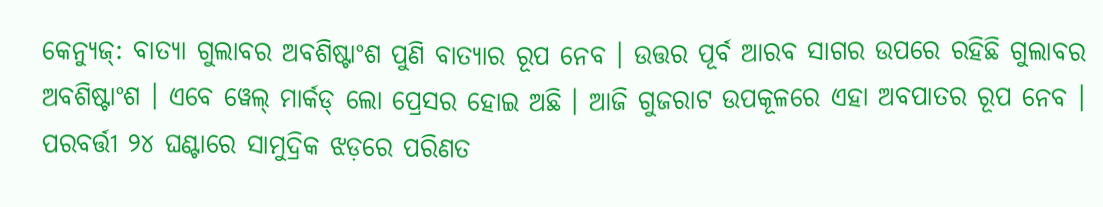କେନ୍ଯୁଜ୍: ବାତ୍ୟା ଗୁଲାବର ଅବଶିଷ୍ଟାଂଶ ପୁଣି ବାତ୍ୟାର ରୂପ ନେବ । ଉତ୍ତର ପୂର୍ବ ଆରବ ସାଗର ଉପରେ ରହିଛି ଗୁଲାବର ଅବଶିଷ୍ଟାଂଶ । ଏବେ ୱେଲ୍ ମାର୍କଡ୍ ଲୋ ପ୍ରେସର ହୋଇ ଅଛି । ଆଜି ଗୁଜରାଟ ଉପକୂଳରେ ଏହା ଅବପାତର ରୂପ ନେବ । ପରବର୍ତ୍ତୀ ୨୪ ଘଣ୍ଟାରେ ସାମୁଦ୍ରିକ ଝଡ଼ରେ ପରିଣତ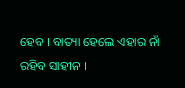ହେବ । ବାତ୍ୟା ହେଲେ ଏହାର ନାଁ ରହିବ ସାହୀନ ।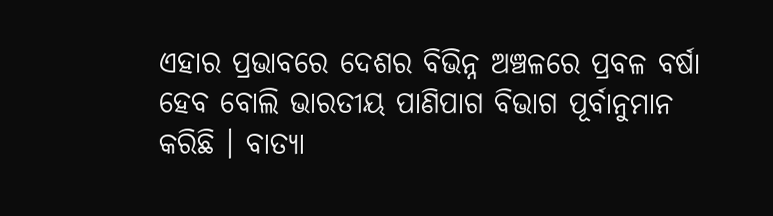ଏହାର ପ୍ରଭାବରେ ଦେଶର ବିଭିନ୍ନ ଅଞ୍ଚଳରେ ପ୍ରବଳ ବର୍ଷା ହେବ ବୋଲି ଭାରତୀୟ ପାଣିପାଗ ବିଭାଗ ପୂର୍ବାନୁମାନ କରିଛି । ବାତ୍ୟା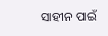ସାହୀନ ପାଇଁ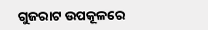ଗୁଜରାଟ ଉପକୂଳରେ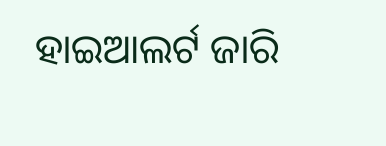ହାଇଆଲର୍ଟ ଜାରି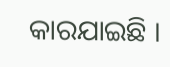କାରଯାଇଛି ।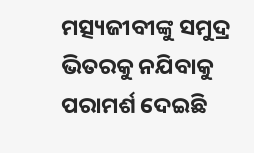ମତ୍ସ୍ୟଜୀବୀଙ୍କୁ ସମୁଦ୍ର ଭିତରକୁ ନଯିବାକୁ ପରାମର୍ଶ ଦେଇଛି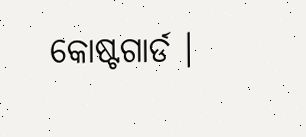କୋଷ୍ଟଗାର୍ଡ ।